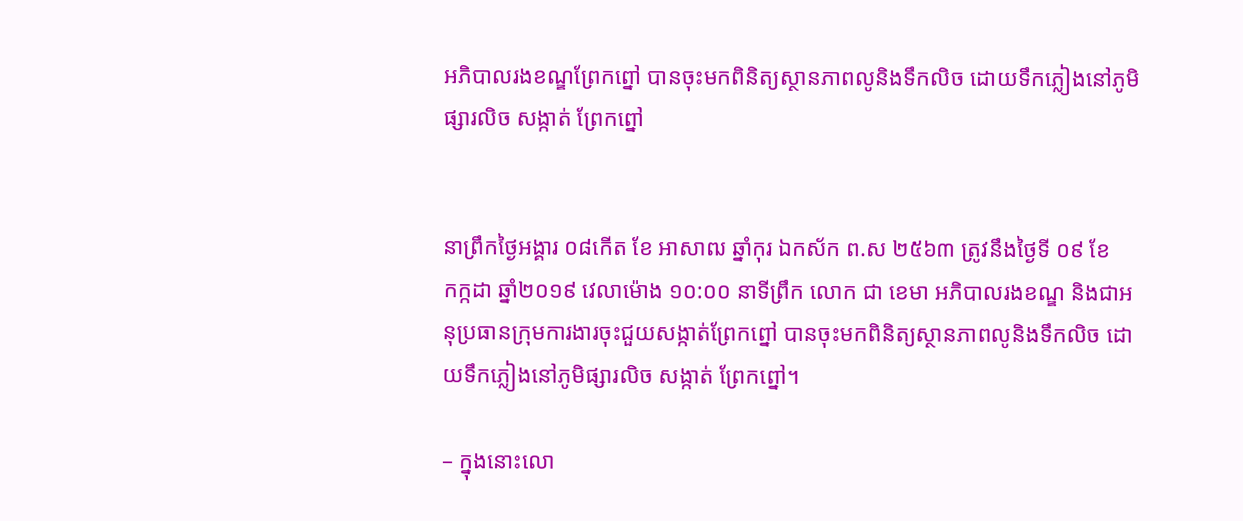អភិបាលរងខណ្ឌព្រែកព្នៅ បានចុះមកពិនិត្យស្ថានភាពលូនិងទឹកលិច ដោយទឹកភ្លៀងនៅភូមិផ្សារលិច សង្កាត់ ព្រែកព្នៅ


នាព្រឹកថ្ងៃអង្គារ ០៨កើត ខែ អាសាឍ ឆ្នាំកុរ ឯកស័ក ព.ស ២៥៦៣ ត្រូវនឹងថ្ងៃទី ០៩ ខែ
កក្កដា ឆ្នាំ២០១៩ វេលាម៉ោង ១០:០០ នាទីព្រឹក លោក ជា ខេមា អភិបាលរងខណ្ឌ និងជាអនុប្រធានក្រុមការងារចុះជួយសង្កាត់ព្រែកព្នៅ បានចុះមកពិនិត្យស្ថានភាពលូនិងទឹកលិច ដោយទឹកភ្លៀងនៅភូមិផ្សារលិច សង្កាត់ ព្រែកព្នៅ។

– ក្នុងនោះលោ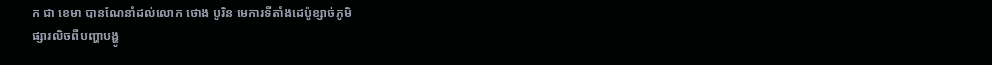ក ជា ខេមា បានណែនាំដល់លោក ថោង បូរិន មេការទីតាំងដេប៉ូខ្សាច់ភូមិ
ផ្សារលិចពីបញ្ហាបង្ហូ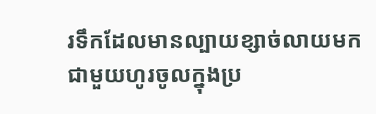រទឹកដែលមានល្បាយខ្សាច់លាយមកជាមួយហូរចូលក្នុងប្រ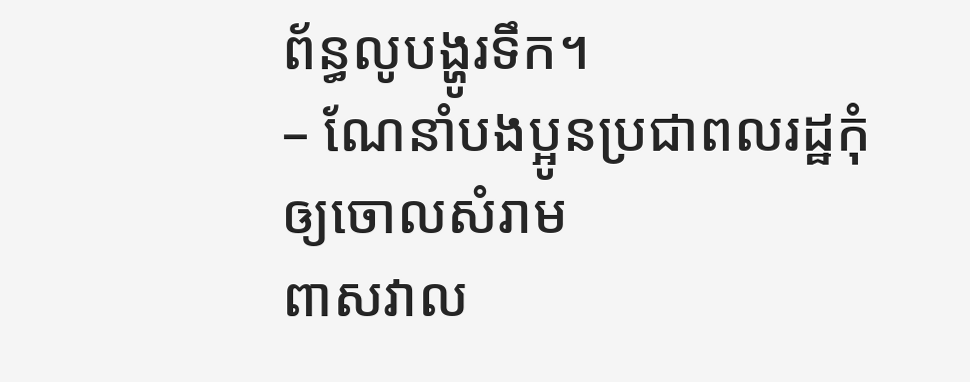ព័ន្ធលូបង្ហូរទឹក។
– ណែនាំបងប្អូនប្រជាពលរដ្ឋកុំឲ្យចោលសំរាម
ពាសវាល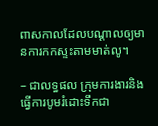ពាសកាលដែលបណ្តាលឲ្យមានការកកស្ទះតាមមាត់លូ។

– ជាលទ្ធផល ក្រុមការងារនិងធ្វើការបូមរំដោះទឹកជា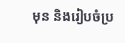មុន និងរៀបចំប្រ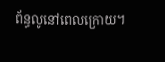ព័ន្ធលូនៅពេលក្រោយ។